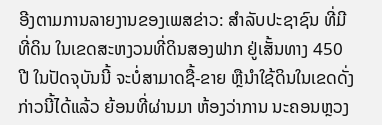ອີງຕາມການລາຍງານຂອງເພສຂ່າວ: ສໍາລັບປະຊາຊົນ ທີ່ມີທີ່ດິນ ໃນເຂດສະຫງວນທີ່ດິນສອງຟາກ ຢູ່ເສັ້ນທາງ 450 ປີ ໃນປັດຈຸບັນນີ້ ຈະບໍ່ສາມາດຊື້-ຂາຍ ຫຼືນໍາໃຊ້ດິນໃນເຂດດັ່ງກ່າວນີ້ໄດ້ແລ້ວ ຍ້ອນທີ່ຜ່ານມາ ຫ້ອງວ່າການ ນະຄອນຫຼວງ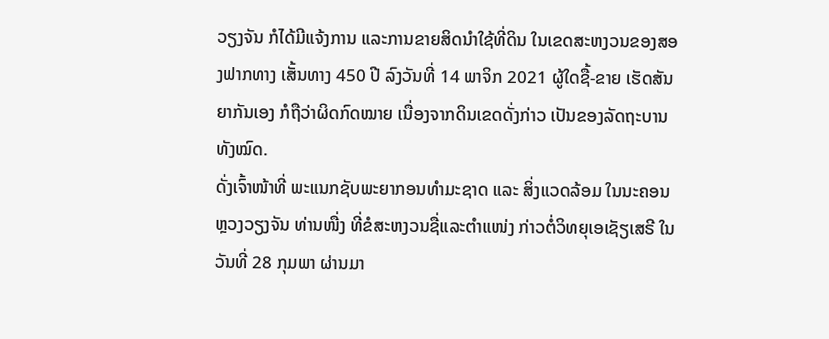ວຽງຈັນ ກໍໄດ້ມີແຈ້ງການ ແລະການຂາຍສິດນໍາໃຊ້ທີ່ດິນ ໃນເຂດສະຫງວນຂອງສອງຟາກທາງ ເສັ້ນທາງ 450 ປີ ລົງວັນທີ່ 14 ພາຈິກ 2021 ຜູ້ໃດຊື້-ຂາຍ ເຮັດສັນຍາກັນເອງ ກໍຖືວ່າຜິດກົດໝາຍ ເນື່ອງຈາກດິນເຂດດັ່ງກ່າວ ເປັນຂອງລັດຖະບານທັງໝົດ.
ດັ່ງເຈົ້າໜ້າທີ່ ພະແນກຊັບພະຍາກອນທຳມະຊາດ ແລະ ສິ່ງແວດລ້ອມ ໃນນະຄອນຫຼວງວຽງຈັນ ທ່ານໜື່ງ ທີ່ຂໍສະຫງວນຊື່ແລະຕໍາແໜ່ງ ກ່າວຕໍ່ວິທຍຸເອເຊັຽເສຣີ ໃນວັນທີ່ 28 ກຸມພາ ຜ່ານມາ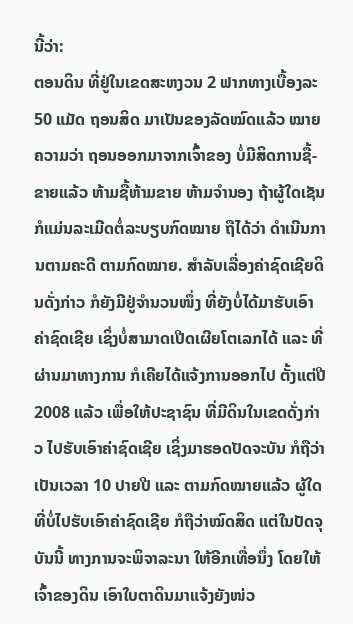ນີ້ວ່າ:
ຕອນດິນ ທີ່ຢູ່ໃນເຂດສະຫງວນ 2 ຟາກທາງເບື້ອງລະ 50 ແມັດ ຖອນສິດ ມາເປັນຂອງລັດໝົດແລ້ວ ໝາຍຄວາມວ່າ ຖອນອອກມາຈາກເຈົ້າຂອງ ບໍ່ມີສິດການຊື້-ຂາຍແລ້ວ ຫ້າມຊື້ຫ້າມຂາຍ ຫ້າມຈໍານອງ ຖ້າຜູ້ໃດເຊັນ ກໍແມ່ນລະເມີດຕໍ່ລະບຽບກົດໝາຍ ຖືໄດ້ວ່າ ດໍາເນີນການຕາມຄະດີ ຕາມກົດໝາຍ. ສໍາລັບເລື່ອງຄ່າຊົດເຊີຍດິນດັ່ງກ່າວ ກໍຍັງມີຢູ່ຈໍານວນໜຶ່ງ ທີ່ຍັງບໍ່ໄດ້ມາຮັບເອົາຄ່າຊົດເຊີຍ ເຊິ່ງບໍ່ສາມາດເປີດເຜີຍໂຕເລກໄດ້ ແລະ ທີ່ຜ່ານມາທາງການ ກໍເຄີຍໄດ້ແຈ້ງການອອກໄປ ຕັ້ງແຕ່ປີ 2008 ແລ້ວ ເພື່ອໃຫ້ປະຊາຊົນ ທີ່ມີດິນໃນເຂດດັ່ງກ່າວ ໄປຮັບເອົາຄ່າຊົດເຊີຍ ເຊິ່ງມາຮອດປັດຈະບັນ ກໍຖືວ່າ ເປັນເວລາ 10 ປາຍປີ ແລະ ຕາມກົດໝາຍແລ້ວ ຜູ້ໃດທີ່ບໍ່ໄປຮັບເອົາຄ່າຊົດເຊີຍ ກໍຖືວ່າໝົດສິດ ແຕ່ໃນປັດຈຸບັນນີ້ ທາງການຈະພິຈາລະນາ ໃຫ້ອີກເທື່ອນຶ່ງ ໂດຍໃຫ້ເຈົ້າຂອງດິນ ເອົາໃບຕາດິນມາແຈ້ງຍັງໜ່ວ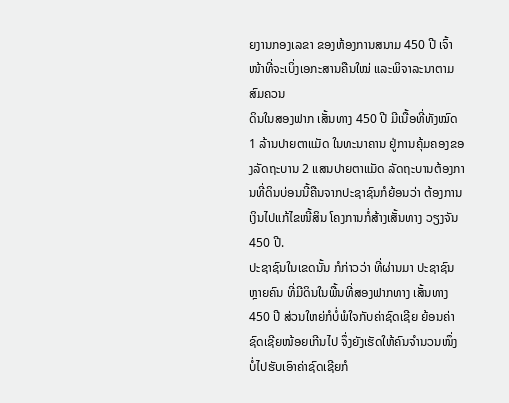ຍງານກອງເລຂາ ຂອງຫ້ອງການສນາມ 450 ປີ ເຈົ້າໜ້າທີ່ຈະເບິ່ງເອກະສານຄືນໃໝ່ ແລະພິຈາລະນາຕາມສົມຄວນ
ດິນໃນສອງຟາກ ເສັ້ນທາງ 450 ປີ ມີເນື້ອທີ່ທັງໝົດ 1 ລ້ານປາຍຕາແມັດ ໃນທະນາຄານ ຢູ່ການຄຸ້ມຄອງຂອງລັດຖະບານ 2 ແສນປາຍຕາແມັດ ລັດຖະບານຕ້ອງການທີ່ດິນບ່ອນນີ້ຄືນຈາກປະຊາຊົນກໍຍ້ອນວ່າ ຕ້ອງການເງິນໄປແກ້ໄຂໜີ້ສິນ ໂຄງການກໍ່ສ້າງເສັ້ນທາງ ວຽງຈັນ 450 ປີ.
ປະຊາຊົນໃນເຂດນັ້ນ ກໍກ່າວວ່າ ທີ່ຜ່ານມາ ປະຊາຊົນຫຼາຍຄົນ ທີ່ມີດິນໃນພື້ນທີ່ສອງຟາກທາງ ເສັ້ນທາງ 450 ປີ ສ່ວນໃຫຍ່ກໍບໍ່ພໍໃຈກັບຄ່າຊົດເຊີຍ ຍ້ອນຄ່າຊົດເຊີຍໜ້ອຍເກີນໄປ ຈຶ່ງຍັງເຮັດໃຫ້ຄົນຈໍານວນໜຶ່ງ ບໍ່ໄປຮັບເອົາຄ່າຊົດເຊີຍກໍ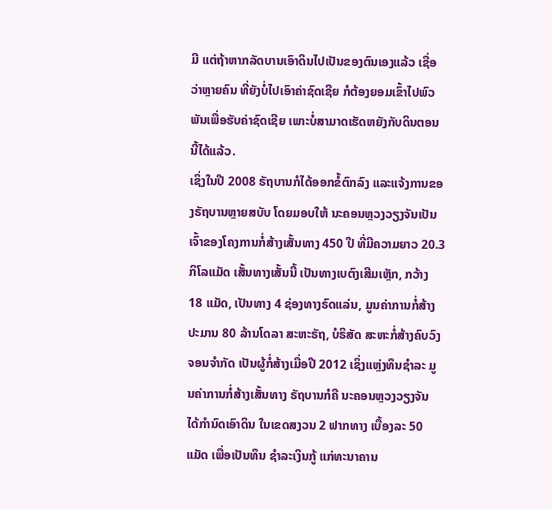ມີ ແຕ່ຖ້າຫາກລັດບານເອົາດິນໄປເປັນຂອງຕົນເອງແລ້ວ ເຊື່ອວ່າຫຼາຍຄົນ ທີ່ຍັງບໍ່ໄປເອົາຄ່າຊົດເຊີຍ ກໍຕ້ອງຍອມເຂົ້າໄປພົວພັນເພື່ອຮັບຄ່າຊົດເຊີຍ ເພາະບໍ່ສາມາດເຮັດຫຍັງກັບດິນຕອນນີ້ໄດ້ແລ້ວ.
ເຊິ່ງໃນປີ 2008 ຣັຖບານກໍໄດ້ອອກຂໍ້ຕົກລົງ ແລະແຈ້ງການຂອງຣັຖບານຫຼາຍສບັບ ໂດຍມອບໃຫ້ ນະຄອນຫຼວງວຽງຈັນເປັນເຈົ້າຂອງໂຄງການກໍ່ສ້າງເສັ້ນທາງ 450 ປີ ທີ່ມີຄວາມຍາວ 20.3 ກິໂລແມັດ ເສັ້ນທາງເສັ້ນນີ້ ເປັນທາງເບຕົງເສີມເຫຼັກ, ກວ້າງ 18 ແມັດ, ເປັນທາງ 4 ຊ່ອງທາງຣົດແລ່ນ, ມູນຄ່າການກໍ່ສ້າງ ປະມານ 80 ລ້ານໂດລາ ສະຫະຣັຖ, ບໍຣິສັດ ສະຫະກໍ່ສ້າງຄົບວົງຈອນຈໍາກັດ ເປັນຜູ້ກໍ່ສ້າງເມື່ອປີ 2012 ເຊິ່ງແຫຼ່ງທຶນຊໍາລະ ມູນຄ່າການກໍ່ສ້າງເສັ້ນທາງ ຣັຖບານກໍຄື ນະຄອນຫຼວງວຽງຈັນ ໄດ້ກໍານົດເອົາດິນ ໃນເຂດສງວນ 2 ຟາກທາງ ເບື້ອງລະ 50 ແມັດ ເພື່ອເປັນທຶນ ຊໍາລະເງິນກູ້ ແກ່ທະນາຄານ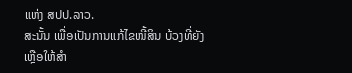ແຫ່ງ ສປປ.ລາວ.
ສະນັ້ນ ເພື່ອເປັນການແກ້ໄຂໜີ້ສິນ ບ້ວງທີ່ຍັງເຫຼືອໃຫ້ສໍາ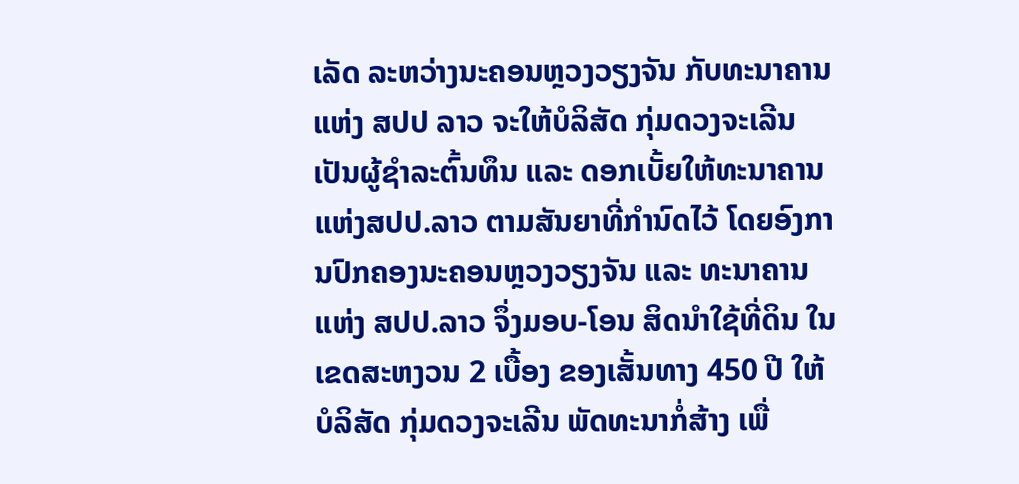ເລັດ ລະຫວ່າງນະຄອນຫຼວງວຽງຈັນ ກັບທະນາຄານແຫ່ງ ສປປ ລາວ ຈະໃຫ້ບໍລິສັດ ກຸ່ມດວງຈະເລີນ ເປັນຜູ້ຊໍາລະຕົ້ນທຶນ ແລະ ດອກເບັ້ຍໃຫ້ທະນາຄານ ແຫ່ງສປປ.ລາວ ຕາມສັນຍາທີ່ກໍານົດໄວ້ ໂດຍອົງການປົກຄອງນະຄອນຫຼວງວຽງຈັນ ແລະ ທະນາຄານແຫ່ງ ສປປ.ລາວ ຈຶ່ງມອບ-ໂອນ ສິດນໍາໃຊ້ທີ່ດິນ ໃນເຂດສະຫງວນ 2 ເບື້ອງ ຂອງເສັ້ນທາງ 450 ປີ ໃຫ້ບໍລິສັດ ກຸ່ມດວງຈະເລີນ ພັດທະນາກໍ່ສ້າງ ເພື່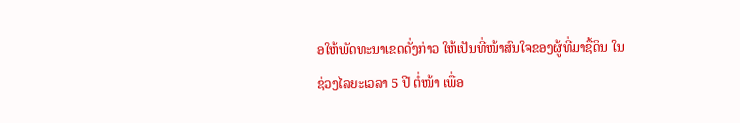ອໃຫ້ພັດທະນາເຂດດັ່ງກ່າວ ໃຫ້ເປັນທີ່ໜ້າສົນໃຈຂອງຜູ້ທີ່ມາຊື້ດິນ ໃນຊ່ວງໄລຍະເວລາ 5 ປີ ຕໍ່ໜ້າ ເພື່ອ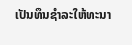ເປັນທຶນຊໍາລະໃຫ້ທະນາ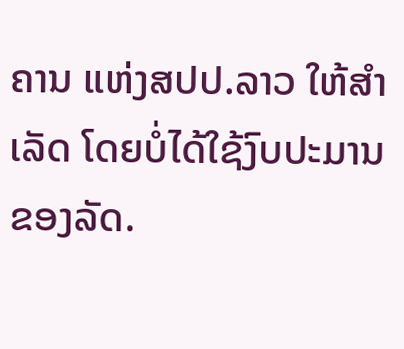ຄານ ແຫ່ງສປປ.ລາວ ໃຫ້ສໍາເລັດ ໂດຍບໍ່ໄດ້ໃຊ້ງົບປະມານຂອງລັດ.